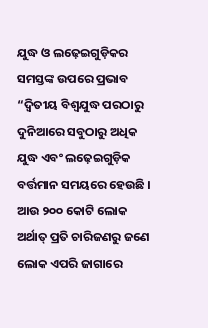ଯୁଦ୍ଧ ଓ ଲଢ଼େଇଗୁଡ଼ିକର ସମସ୍ତଙ୍କ ଉପରେ ପ୍ରଭାବ
“ଦ୍ୱିତୀୟ ବିଶ୍ୱଯୁଦ୍ଧ ପରଠାରୁ ଦୁନିଆରେ ସବୁଠାରୁ ଅଧିକ ଯୁଦ୍ଧ ଏବଂ ଲଢ଼େଇଗୁଡ଼ିକ ବର୍ତ୍ତମାନ ସମୟରେ ହେଉଛି । ଆଉ ୨୦୦ କୋଟି ଲୋକ ଅର୍ଥାତ୍ ପ୍ରତି ଚାରିଜଣରୁ ଜଣେ ଲୋକ ଏପରି ଜାଗାରେ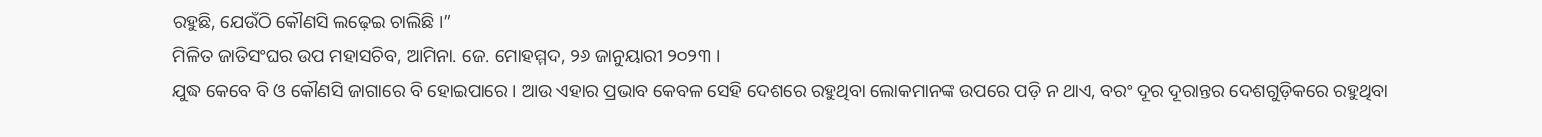ରହୁଛି, ଯେଉଁଠି କୌଣସି ଲଢ଼େଇ ଚାଲିଛି ।”
ମିଳିତ ଜାତିସଂଘର ଉପ ମହାସଚିବ, ଆମିନା. ଜେ. ମୋହମ୍ମଦ, ୨୬ ଜାନୁୟାରୀ ୨୦୨୩ ।
ଯୁଦ୍ଧ କେବେ ବି ଓ କୌଣସି ଜାଗାରେ ବି ହୋଇପାରେ । ଆଉ ଏହାର ପ୍ରଭାବ କେବଳ ସେହି ଦେଶରେ ରହୁଥିବା ଲୋକମାନଙ୍କ ଉପରେ ପଡ଼ି ନ ଥାଏ, ବରଂ ଦୂର ଦୂରାନ୍ତର ଦେଶଗୁଡ଼ିକରେ ରହୁଥିବା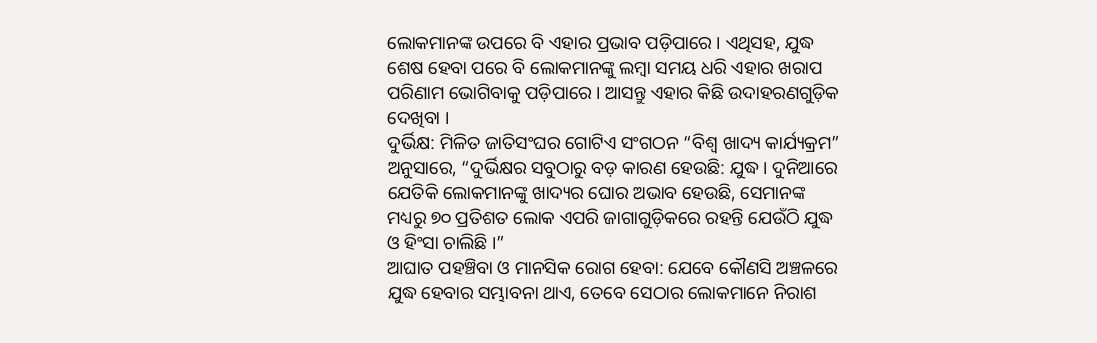ଲୋକମାନଙ୍କ ଉପରେ ବି ଏହାର ପ୍ରଭାବ ପଡ଼ିପାରେ । ଏଥିସହ, ଯୁଦ୍ଧ ଶେଷ ହେବା ପରେ ବି ଲୋକମାନଙ୍କୁ ଲମ୍ବା ସମୟ ଧରି ଏହାର ଖରାପ ପରିଣାମ ଭୋଗିବାକୁ ପଡ଼ିପାରେ । ଆସନ୍ତୁ ଏହାର କିଛି ଉଦାହରଣଗୁଡ଼ିକ ଦେଖିବା ।
ଦୁର୍ଭିକ୍ଷ: ମିଳିତ ଜାତିସଂଘର ଗୋଟିଏ ସଂଗଠନ “ବିଶ୍ୱ ଖାଦ୍ୟ କାର୍ଯ୍ୟକ୍ରମ” ଅନୁସାରେ, “ଦୁର୍ଭିକ୍ଷର ସବୁଠାରୁ ବଡ଼ କାରଣ ହେଉଛି: ଯୁଦ୍ଧ । ଦୁନିଆରେ ଯେତିକି ଲୋକମାନଙ୍କୁ ଖାଦ୍ୟର ଘୋର ଅଭାବ ହେଉଛି, ସେମାନଙ୍କ ମଧ୍ୟରୁ ୭୦ ପ୍ରତିଶତ ଲୋକ ଏପରି ଜାଗାଗୁଡ଼ିକରେ ରହନ୍ତି ଯେଉଁଠି ଯୁଦ୍ଧ ଓ ହିଂସା ଚାଲିଛି ।”
ଆଘାତ ପହଞ୍ଚିବା ଓ ମାନସିକ ରୋଗ ହେବା: ଯେବେ କୌଣସି ଅଞ୍ଚଳରେ ଯୁଦ୍ଧ ହେବାର ସମ୍ଭାବନା ଥାଏ, ତେବେ ସେଠାର ଲୋକମାନେ ନିରାଶ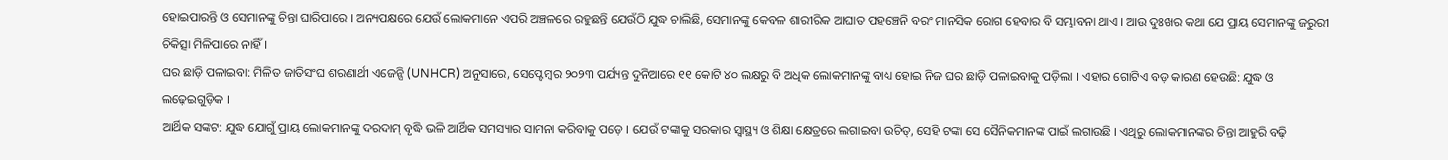ହୋଇପାରନ୍ତି ଓ ସେମାନଙ୍କୁ ଚିନ୍ତା ଘାରିପାରେ । ଅନ୍ୟପକ୍ଷରେ ଯେଉଁ ଲୋକମାନେ ଏପରି ଅଞ୍ଚଳରେ ରହୁଛନ୍ତି ଯେଉଁଠି ଯୁଦ୍ଧ ଚାଲିଛି, ସେମାନଙ୍କୁ କେବଳ ଶାରୀରିକ ଆଘାତ ପହଞ୍ଚେନି ବରଂ ମାନସିକ ରୋଗ ହେବାର ବି ସମ୍ଭାବନା ଥାଏ । ଆଉ ଦୁଃଖର କଥା ଯେ ପ୍ରାୟ ସେମାନଙ୍କୁ ଜରୁରୀ ଚିକିତ୍ସା ମିଳିପାରେ ନାହିଁ ।
ଘର ଛାଡ଼ି ପଳାଇବା: ମିଳିତ ଜାତିସଂଘ ଶରଣାର୍ଥୀ ଏଜେନ୍ସି (UNHCR) ଅନୁସାରେ, ସେପ୍ଟେମ୍ବର ୨୦୨୩ ପର୍ଯ୍ୟନ୍ତ ଦୁନିଆରେ ୧୧ କୋଟି ୪୦ ଲକ୍ଷରୁ ବି ଅଧିକ ଲୋକମାନଙ୍କୁ ବାଧ୍ୟ ହୋଇ ନିଜ ଘର ଛାଡ଼ି ପଳାଇବାକୁ ପଡ଼ିଲା । ଏହାର ଗୋଟିଏ ବଡ଼ କାରଣ ହେଉଛି: ଯୁଦ୍ଧ ଓ ଲଢ଼େଇଗୁଡ଼ିକ ।
ଆର୍ଥିକ ସଙ୍କଟ: ଯୁଦ୍ଧ ଯୋଗୁଁ ପ୍ରାୟ ଲୋକମାନଙ୍କୁ ଦରଦାମ୍ ବୃଦ୍ଧି ଭଳି ଆର୍ଥିକ ସମସ୍ୟାର ସାମନା କରିବାକୁ ପଡ଼େ । ଯେଉଁ ଟଙ୍କାକୁ ସରକାର ସ୍ୱାସ୍ଥ୍ୟ ଓ ଶିକ୍ଷା କ୍ଷେତ୍ରରେ ଲଗାଇବା ଉଚିତ୍, ସେହି ଟଙ୍କା ସେ ସୈନିକମାନଙ୍କ ପାଇଁ ଲଗାଉଛି । ଏଥିରୁ ଲୋକମାନଙ୍କର ଚିନ୍ତା ଆହୁରି ବଢ଼ି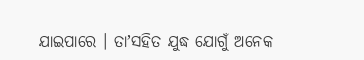ଯାଇପାରେ । ତାʼସହିତ ଯୁଦ୍ଧ ଯୋଗୁଁ ଅନେକ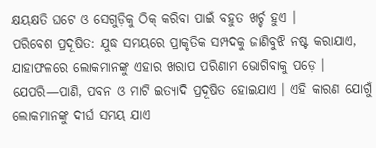କ୍ଷୟକ୍ଷତି ଘଟେ ଓ ସେଗୁଡ଼ିକୁ ଠିକ୍ କରିବା ପାଇଁ ବହୁତ ଖର୍ଚ୍ଚ ହୁଏ ।
ପରିବେଶ ପ୍ରଦୂଷିତ: ଯୁଦ୍ଧ ସମୟରେ ପ୍ରାକୃତିକ ସମ୍ପଦକୁ ଜାଣିବୁଝି ନଷ୍ଟ କରାଯାଏ, ଯାହାଫଳରେ ଲୋକମାନଙ୍କୁ ଏହାର ଖରାପ ପରିଣାମ ଭୋଗିବାକୁ ପଡ଼େ । ଯେପରି—ପାଣି, ପବନ ଓ ମାଟି ଇତ୍ୟାଦି ପ୍ରଦୂଷିତ ହୋଇଯାଏ । ଏହି କାରଣ ଯୋଗୁଁ ଲୋକମାନଙ୍କୁ ଦୀର୍ଘ ସମୟ ଯାଏ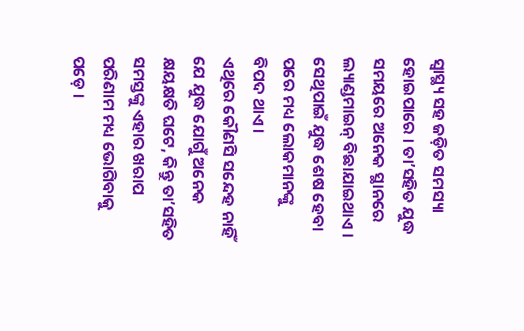ସ୍ୱାସ୍ଥ୍ୟ ସହ ଜଡ଼ିତ ସମସ୍ୟା ହୋଇପାରେ । ତାʼସହିତ ଯୁଦ୍ଧ ସମୟରେ ଅନେକ ସ୍ଥାନରେ ଲ୍ୟାଣ୍ଡମାଇନ୍ ବିଛାଯାଇଥାଏ । ସେଥିପାଇଁ ଯୁଦ୍ଧ ଶେଷ ହେବା ପରେ ମଧ୍ୟ ଲୋକମାନଙ୍କୁ ବିପଦ ଥାଏ ।
ଏଥିରେ କୌଣସି ସନ୍ଦେହ ନାହିଁ ଯେ ଯୁଦ୍ଧ ଯୋଗୁଁ ଅନେକ କ୍ଷୟକ୍ଷତି ଘଟେ, କିନ୍ତୁ ତାʼସହିତ ସମସ୍ତଙ୍କୁ ଏହାର ଖରାପ ପରିଣାମ ମଧ୍ୟ ଭୋଗିବାକୁ ପଡ଼େ ।